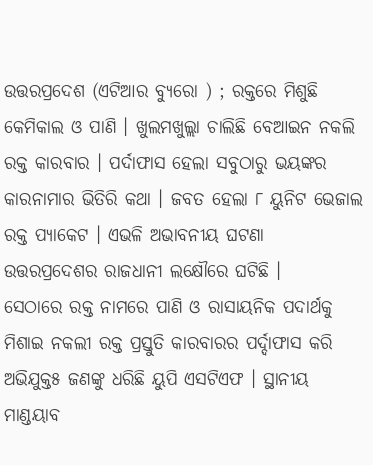ଉତ୍ତରପ୍ରଦେଶ (ଏଟିଆର ବ୍ୟୁରୋ ) ; ରକ୍ତରେ ମିଶୁଛି କେମିକାଲ ଓ ପାଣି । ଖୁଲମଖୁଲ୍ଲା ଚାଲିଛି ବେଆଇନ ନକଲି ରକ୍ତ କାରବାର । ପର୍ଦାଫାସ ହେଲା ସବୁଠାରୁ ଭୟଙ୍କର କାରନାମାର ଭିତିରି କଥା । ଜବତ ହେଲା ୮ ୟୁନିଟ ଭେଜାଲ ରକ୍ତ ପ୍ୟାକେଟ । ଏଭଳି ଅଭାବନୀୟ ଘଟଣା ଉତ୍ତରପ୍ରଦେଶର ରାଜଧାନୀ ଲକ୍ଷୌରେ ଘଟିଛି ।
ସେଠାରେ ରକ୍ତ ନାମରେ ପାଣି ଓ ରାସାୟନିକ ପଦାର୍ଥକୁ ମିଶାଇ ନକଲୀ ରକ୍ତ ପ୍ରସ୍ତୁତି କାରବାରର ପର୍ଦ୍ଦାଫାସ କରି ଅଭିଯୁକ୍ତ୫ ଜଣଙ୍କୁ ଧରିଛି ୟୁପି ଏସଟିଏଫ । ସ୍ଥାନୀୟ ମାଣ୍ଡୟାବ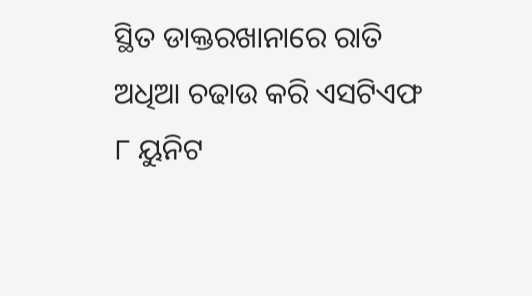ସ୍ଥିତ ଡାକ୍ତରଖାନାରେ ରାତି ଅଧିଆ ଚଢାଉ କରି ଏସଟିଏଫ ୮ ୟୁନିଟ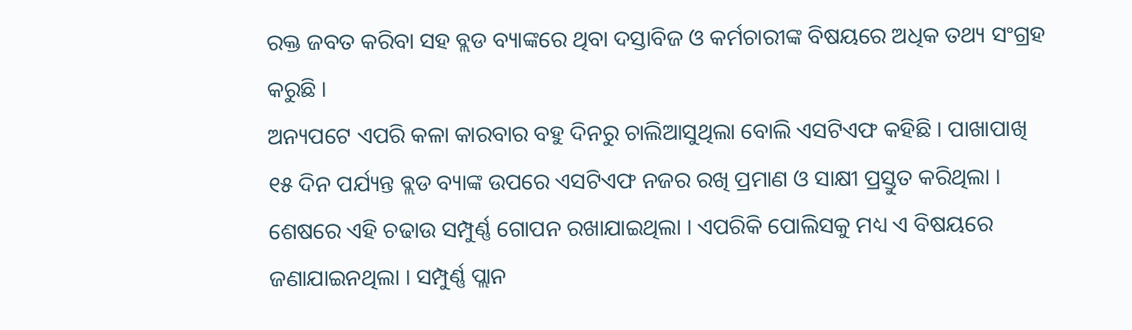ରକ୍ତ ଜବତ କରିବା ସହ ବ୍ଲଡ ବ୍ୟାଙ୍କରେ ଥିବା ଦସ୍ତାବିଜ ଓ କର୍ମଚାରୀଙ୍କ ବିଷୟରେ ଅଧିକ ତଥ୍ୟ ସଂଗ୍ରହ କରୁଛି ।
ଅନ୍ୟପଟେ ଏପରି କଳା କାରବାର ବହୁ ଦିନରୁ ଚାଲିଆସୁଥିଲା ବୋଲି ଏସଟିଏଫ କହିଛି । ପାଖାପାଖି ୧୫ ଦିନ ପର୍ଯ୍ୟନ୍ତ ବ୍ଲଡ ବ୍ୟାଙ୍କ ଉପରେ ଏସଟିଏଫ ନଜର ରଖି ପ୍ରମାଣ ଓ ସାକ୍ଷୀ ପ୍ରସ୍ତୁତ କରିଥିଲା । ଶେଷରେ ଏହି ଚଢାଉ ସମ୍ପୁର୍ଣ୍ଣ ଗୋପନ ରଖାଯାଇଥିଲା । ଏପରିକି ପୋଲିସକୁ ମଧ୍ୟ ଏ ବିଷୟରେ ଜଣାଯାଇନଥିଲା । ସମ୍ପୁର୍ଣ୍ଣ ପ୍ଲାନ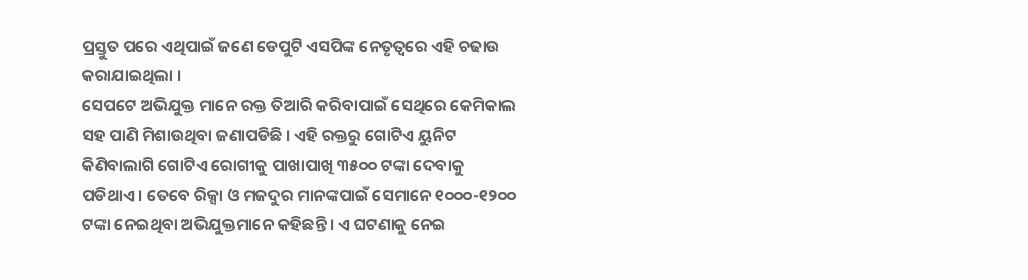ପ୍ରସ୍ତୁତ ପରେ ଏଥିପାଇଁ ଜଣେ ଡେପୁଟି ଏସପିଙ୍କ ନେତୃତ୍ୱରେ ଏହି ଚଢାଉ କରାଯାଇଥିଲା ।
ସେପଟେ ଅଭିଯୁକ୍ତ ମାନେ ରକ୍ତ ତିଆରି କରିବାପାଇଁ ସେଥିରେ କେମିକାଲ ସହ ପାଣି ମିଶାଉଥିବା ଜଣାପଡିଛି । ଏହି ରକ୍ତରୁ ଗୋଟିଏ ୟୁନିଟ କିଣିବାଲାଗି ଗୋଟିଏ ରୋଗୀକୁ ପାଖାପାଖି ୩୫୦୦ ଟଙ୍କା ଦେବାକୁ ପଡିଥାଏ । ତେବେ ରିକ୍ସା ଓ ମଜଦୁର ମାନଙ୍କପାଇଁ ସେମାନେ ୧୦୦୦-୧୨୦୦ ଟଙ୍କା ନେଇଥିବା ଅଭିଯୁକ୍ତମାନେ କହିଛନ୍ତି । ଏ ଘଟଣାକୁ ନେଇ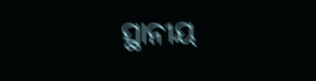ସ୍ଥାନୀୟ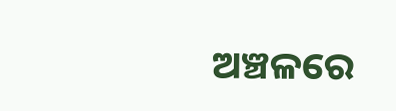ଅଞ୍ଚଳରେ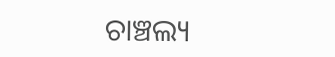ଚାଞ୍ଚଲ୍ୟ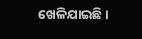ଖେଳିଯାଇଛି ।